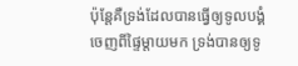ប៉ុន្តែគឺទ្រង់ដែលបានធ្វើឲ្យទូលបង្គំចេញពីផ្ទៃម្តាយមក ទ្រង់បានឲ្យទូ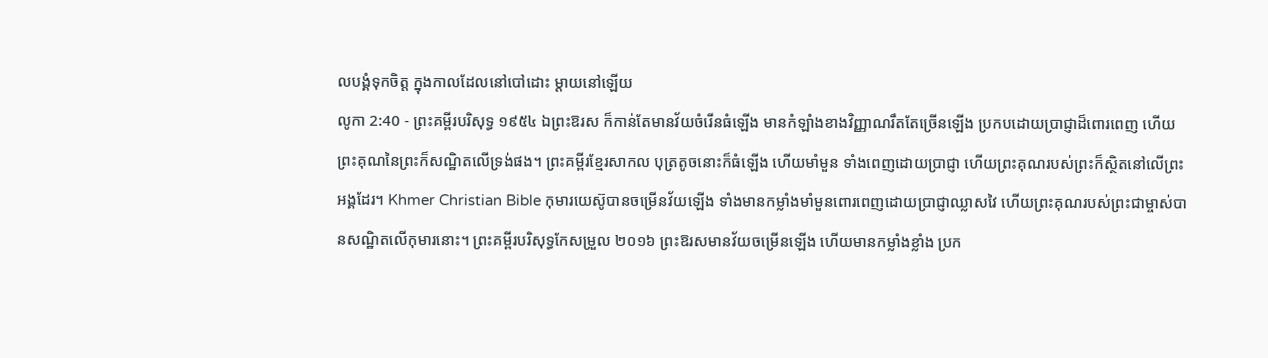លបង្គំទុកចិត្ត ក្នុងកាលដែលនៅបៅដោះ ម្តាយនៅឡើយ
លូកា 2:40 - ព្រះគម្ពីរបរិសុទ្ធ ១៩៥៤ ឯព្រះឱរស ក៏កាន់តែមានវ័យចំរើនធំឡើង មានកំឡាំងខាងវិញ្ញាណរឹតតែច្រើនឡើង ប្រកបដោយប្រាជ្ញាដ៏ពោរពេញ ហើយព្រះគុណនៃព្រះក៏សណ្ឋិតលើទ្រង់ផង។ ព្រះគម្ពីរខ្មែរសាកល បុត្រតូចនោះក៏ធំឡើង ហើយមាំមួន ទាំងពេញដោយប្រាជ្ញា ហើយព្រះគុណរបស់ព្រះក៏ស្ថិតនៅលើព្រះអង្គដែរ។ Khmer Christian Bible កុមារយេស៊ូបានចម្រើនវ័យឡើង ទាំងមានកម្លាំងមាំមួនពោរពេញដោយប្រាជ្ញាឈ្លាសវៃ ហើយព្រះគុណរបស់ព្រះជាម្ចាស់បានសណ្ឋិតលើកុមារនោះ។ ព្រះគម្ពីរបរិសុទ្ធកែសម្រួល ២០១៦ ព្រះឱរសមានវ័យចម្រើនឡើង ហើយមានកម្លាំងខ្លាំង ប្រក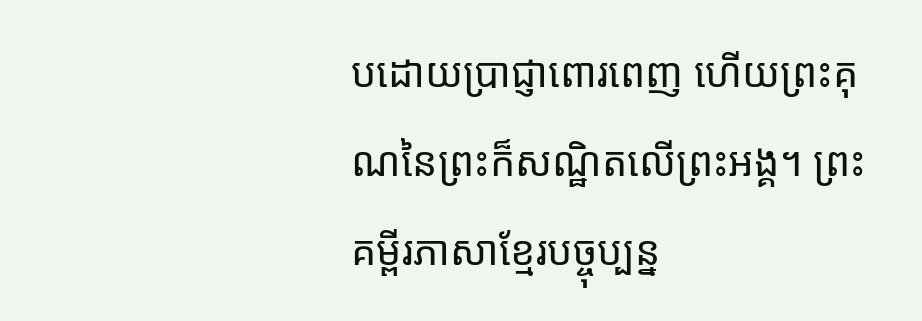បដោយប្រាជ្ញាពោរពេញ ហើយព្រះគុណនៃព្រះក៏សណ្ឋិតលើព្រះអង្គ។ ព្រះគម្ពីរភាសាខ្មែរបច្ចុប្បន្ន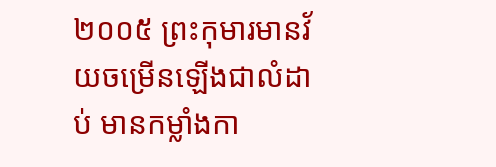២០០៥ ព្រះកុមារមានវ័យចម្រើនឡើងជាលំដាប់ មានកម្លាំងកា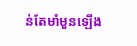ន់តែមាំមួនឡើង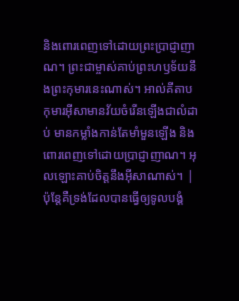និងពោរពេញទៅដោយព្រះប្រាជ្ញាញាណ។ ព្រះជាម្ចាស់គាប់ព្រះហឫទ័យនឹងព្រះកុមារនេះណាស់។ អាល់គីតាប កុមារអ៊ីសាមានវ័យចំរើនឡើងជាលំដាប់ មានកម្លាំងកាន់តែមាំមួនឡើង និងពោរពេញទៅដោយប្រាជ្ញាញាណ។ អុលឡោះគាប់ចិត្តនឹងអ៊ីសាណាស់។ |
ប៉ុន្តែគឺទ្រង់ដែលបានធ្វើឲ្យទូលបង្គំ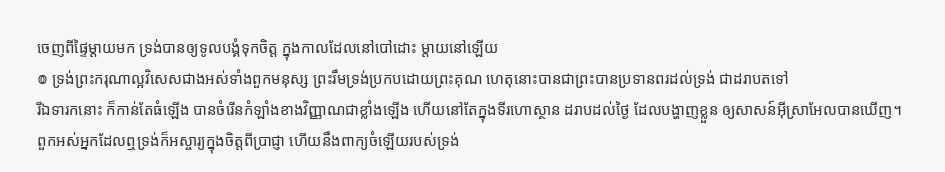ចេញពីផ្ទៃម្តាយមក ទ្រង់បានឲ្យទូលបង្គំទុកចិត្ត ក្នុងកាលដែលនៅបៅដោះ ម្តាយនៅឡើយ
៙ ទ្រង់ព្រះករុណាល្អវិសេសជាងអស់ទាំងពួកមនុស្ស ព្រះរឹមទ្រង់ប្រកបដោយព្រះគុណ ហេតុនោះបានជាព្រះបានប្រទានពរដល់ទ្រង់ ជាដរាបតទៅ
រីឯទារកនោះ ក៏កាន់តែធំឡើង បានចំរើនកំឡាំងខាងវិញ្ញាណជាខ្លាំងឡើង ហើយនៅតែក្នុងទីរហោស្ថាន ដរាបដល់ថ្ងៃ ដែលបង្ហាញខ្លួន ឲ្យសាសន៍អ៊ីស្រាអែលបានឃើញ។
ពួកអស់អ្នកដែលឮទ្រង់ក៏អស្ចារ្យក្នុងចិត្តពីប្រាជ្ញា ហើយនឹងពាក្យចំឡើយរបស់ទ្រង់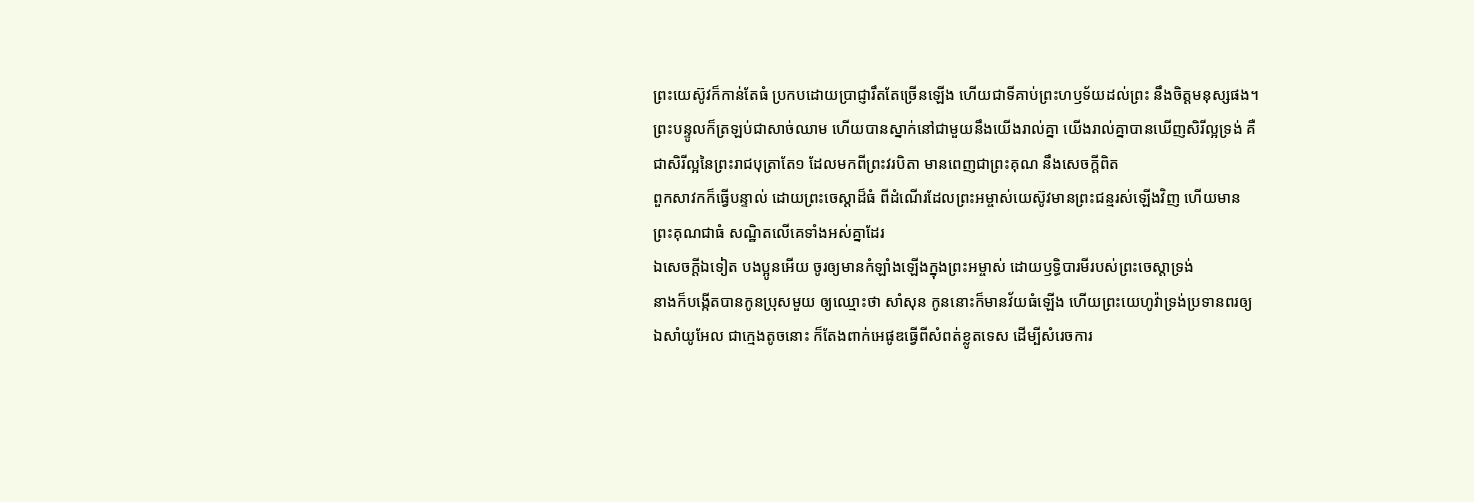ព្រះយេស៊ូវក៏កាន់តែធំ ប្រកបដោយប្រាជ្ញារឹតតែច្រើនឡើង ហើយជាទីគាប់ព្រះហឫទ័យដល់ព្រះ នឹងចិត្តមនុស្សផង។
ព្រះបន្ទូលក៏ត្រឡប់ជាសាច់ឈាម ហើយបានស្នាក់នៅជាមួយនឹងយើងរាល់គ្នា យើងរាល់គ្នាបានឃើញសិរីល្អទ្រង់ គឺជាសិរីល្អនៃព្រះរាជបុត្រាតែ១ ដែលមកពីព្រះវរបិតា មានពេញជាព្រះគុណ នឹងសេចក្ដីពិត
ពួកសាវកក៏ធ្វើបន្ទាល់ ដោយព្រះចេស្តាដ៏ធំ ពីដំណើរដែលព្រះអម្ចាស់យេស៊ូវមានព្រះជន្មរស់ឡើងវិញ ហើយមានព្រះគុណជាធំ សណ្ឋិតលើគេទាំងអស់គ្នាដែរ
ឯសេចក្ដីឯទៀត បងប្អូនអើយ ចូរឲ្យមានកំឡាំងឡើងក្នុងព្រះអម្ចាស់ ដោយឫទ្ធិបារមីរបស់ព្រះចេស្តាទ្រង់
នាងក៏បង្កើតបានកូនប្រុសមួយ ឲ្យឈ្មោះថា សាំសុន កូននោះក៏មានវ័យធំឡើង ហើយព្រះយេហូវ៉ាទ្រង់ប្រទានពរឲ្យ
ឯសាំយូអែល ជាក្មេងតូចនោះ ក៏តែងពាក់អេផូឌធ្វើពីសំពត់ខ្លូតទេស ដើម្បីសំរេចការ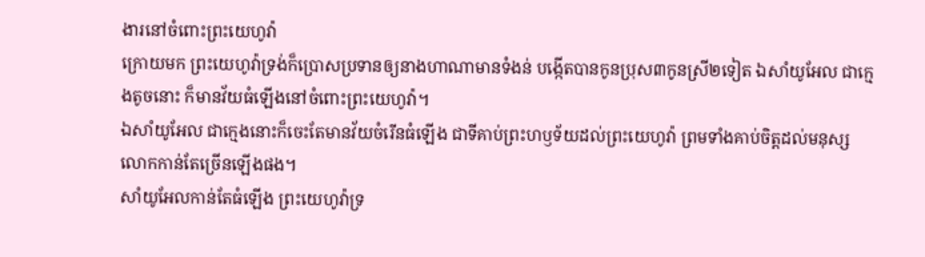ងារនៅចំពោះព្រះយេហូវ៉ា
ក្រោយមក ព្រះយេហូវ៉ាទ្រង់ក៏ប្រោសប្រទានឲ្យនាងហាណាមានទំងន់ បង្កើតបានកូនប្រុស៣កូនស្រី២ទៀត ឯសាំយូអែល ជាក្មេងតូចនោះ ក៏មានវ័យធំឡើងនៅចំពោះព្រះយេហូវ៉ា។
ឯសាំយូអែល ជាក្មេងនោះក៏ចេះតែមានវ័យចំរើនធំឡើង ជាទីគាប់ព្រះហឫទ័យដល់ព្រះយេហូវ៉ា ព្រមទាំងគាប់ចិត្តដល់មនុស្សលោកកាន់តែច្រើនឡើងផង។
សាំយូអែលកាន់តែធំឡើង ព្រះយេហូវ៉ាទ្រ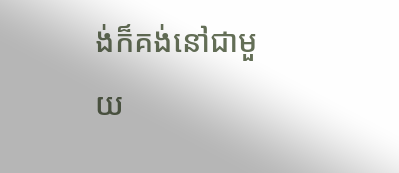ង់ក៏គង់នៅជាមួយ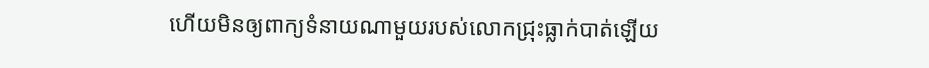ហើយមិនឲ្យពាក្យទំនាយណាមួយរបស់លោកជ្រុះធ្លាក់បាត់ឡើយ